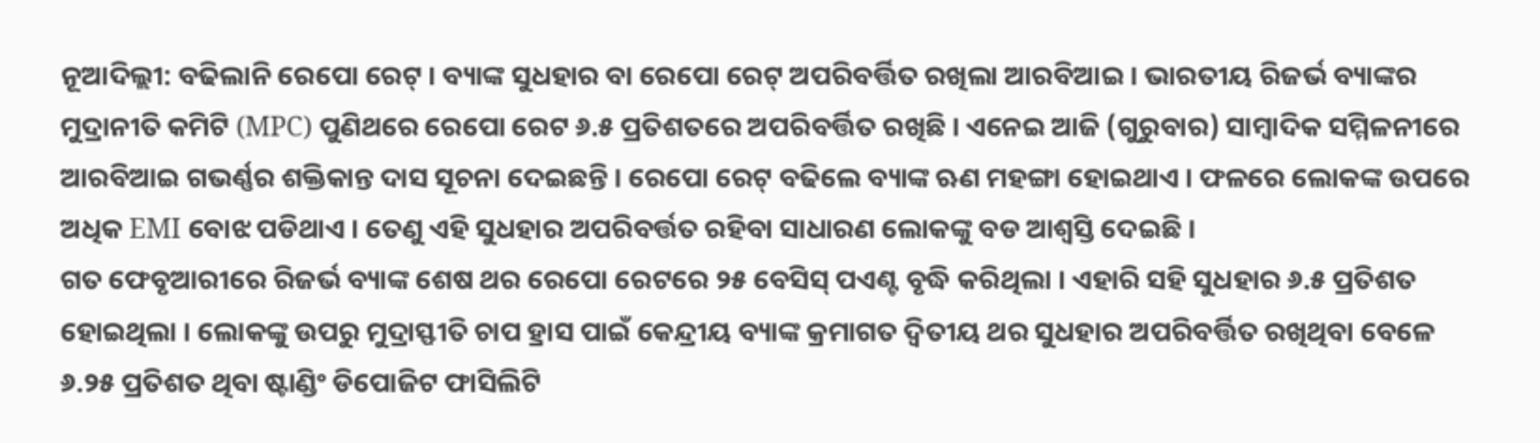ନୂଆଦିଲ୍ଲୀ: ବଢିଲାନି ରେପୋ ରେଟ୍ । ବ୍ୟାଙ୍କ ସୁଧହାର ବା ରେପୋ ରେଟ୍ ଅପରିବର୍ତ୍ତିତ ରଖିଲା ଆରବିଆଇ । ଭାରତୀୟ ରିଜର୍ଭ ବ୍ୟାଙ୍କର ମୁଦ୍ରାନୀତି କମିଟି (MPC) ପୁଣିଥରେ ରେପୋ ରେଟ ୬.୫ ପ୍ରତିଶତରେ ଅପରିବର୍ତ୍ତିତ ରଖିଛି । ଏନେଇ ଆଜି (ଗୁରୁବାର) ସାମ୍ବାଦିକ ସମ୍ମିଳନୀରେ ଆରବିଆଇ ଗଭର୍ଣ୍ଣର ଶକ୍ତିକାନ୍ତ ଦାସ ସୂଚନା ଦେଇଛନ୍ତି । ରେପୋ ରେଟ୍ ବଢିଲେ ବ୍ୟାଙ୍କ ଋଣ ମହଙ୍ଗା ହୋଇଥାଏ । ଫଳରେ ଲୋକଙ୍କ ଉପରେ ଅଧିକ EMI ବୋଝ ପଡିଥାଏ । ତେଣୁ ଏହି ସୁଧହାର ଅପରିବର୍ତ୍ତତ ରହିବା ସାଧାରଣ ଲୋକଙ୍କୁ ବଡ ଆଶ୍ବସ୍ତି ଦେଇଛି ।
ଗତ ଫେବୃଆରୀରେ ରିଜର୍ଭ ବ୍ୟାଙ୍କ ଶେଷ ଥର ରେପୋ ରେଟରେ ୨୫ ବେସିସ୍ ପଏଣ୍ଟ ବୃଦ୍ଧି କରିଥିଲା । ଏହାରି ସହି ସୁଧହାର ୬.୫ ପ୍ରତିଶତ ହୋଇଥିଲା । ଲୋକଙ୍କୁ ଉପରୁ ମୁଦ୍ରାସ୍ଫୀତି ଚାପ ହ୍ରାସ ପାଇଁ କେନ୍ଦ୍ରୀୟ ବ୍ୟାଙ୍କ କ୍ରମାଗତ ଦ୍ବିତୀୟ ଥର ସୁଧହାର ଅପରିବର୍ତ୍ତିତ ରଖିଥିବା ବେଳେ ୬.୨୫ ପ୍ରତିଶତ ଥିବା ଷ୍ଟାଣ୍ଡିଂ ଡିପୋଜିଟ ଫାସିଲିଟି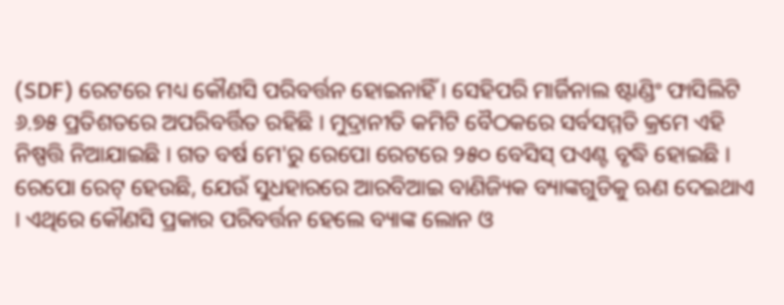(SDF) ରେଟରେ ମଧ୍ୟ କୌଣସି ପରିବର୍ତ୍ତନ ହୋଇନାହିଁ । ସେହିପରି ମାର୍ଜିନାଲ ଷ୍ଟାଣ୍ଡିଂ ଫାସିଲିଟି ୬.୭୫ ପ୍ରତିଶତରେ ଅପରିବର୍ତ୍ତିତ ରହିଛି । ମୁଦ୍ରାନୀତି କମିଟି ବୈଠକରେ ସର୍ବସମ୍ମତି କ୍ରମେ ଏହି ନିଷ୍ପତ୍ତି ନିଆଯାଇଛି । ଗତ ବର୍ଷ ମେ'ରୁ ରେପୋ ରେଟରେ ୨୫୦ ବେସିସ୍ ପଏଣ୍ଟ ବୃଦ୍ଧି ହୋଇଛି ।
ରେପୋ ରେଟ୍ ହେଉଛି, ଯେଉଁ ସୁଧହାରରେ ଆରବିଆଇ ବାଣିଜ୍ୟିକ ବ୍ୟାଙ୍କଗୁଡିକୁ ଋଣ ଦେଇଥାଏ । ଏଥିରେ କୌଣସି ପ୍ରକାର ପରିବର୍ତ୍ତନ ହେଲେ ବ୍ୟାଙ୍କ ଲୋନ ଓ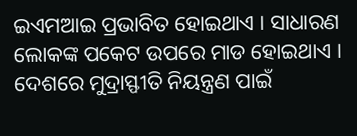ଇଏମଆଇ ପ୍ରଭାବିତ ହୋଇଥାଏ । ସାଧାରଣ ଲୋକଙ୍କ ପକେଟ ଉପରେ ମାଡ ହୋଇଥାଏ ।
ଦେଶରେ ମୁଦ୍ରାସ୍ଫୀତି ନିୟନ୍ତ୍ରଣ ପାଇଁ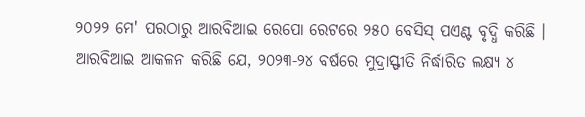୨୦୨୨ ମେ' ପରଠାରୁ ଆରବିଆଇ ରେପୋ ରେଟରେ ୨୫୦ ବେସିସ୍ ପଏଣ୍ଟ ବୃଦ୍ଧି କରିଛି । ଆରବିଆଇ ଆକଳନ କରିଛି ଯେ, ୨୦୨୩-୨୪ ବର୍ଷରେ ମୁଦ୍ରାସ୍ଫୀତି ନିର୍ଦ୍ଧାରିତ ଲକ୍ଷ୍ୟ ୪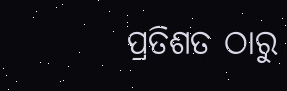ପ୍ରତିଶତ ଠାରୁ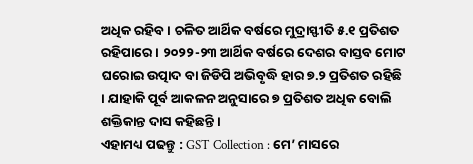ଅଧିକ ରହିବ । ଚଳିତ ଆର୍ଥିକ ବର୍ଷରେ ମୁଦ୍ରାସ୍ଫୀତି ୫.୧ ପ୍ରତିଶତ ରହିପାରେ । ୨୦୨୨-୨୩ ଆର୍ଥିକ ବର୍ଷରେ ଦେଶର ବାସ୍ତବ ମୋଟ ଘରୋଇ ଉତ୍ପାଦ ବା ଜିଡିପି ଅଭିବୃଦ୍ଧି ହାର ୭.୨ ପ୍ରତିଶତ ରହିଛି । ଯାହାକି ପୂର୍ବ ଆକଳନ ଅନୁସାରେ ୭ ପ୍ରତିଶତ ଅଧିକ ବୋଲି ଶକ୍ତିକାନ୍ତ ଦାସ କହିଛନ୍ତି ।
ଏହାମଧ୍ୟ ପଢନ୍ତୁ : GST Collection : ମେ’ ମାସରେ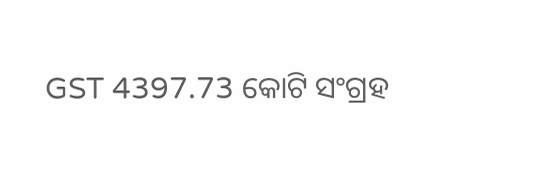GST 4397.73 କୋଟି ସଂଗ୍ରହ